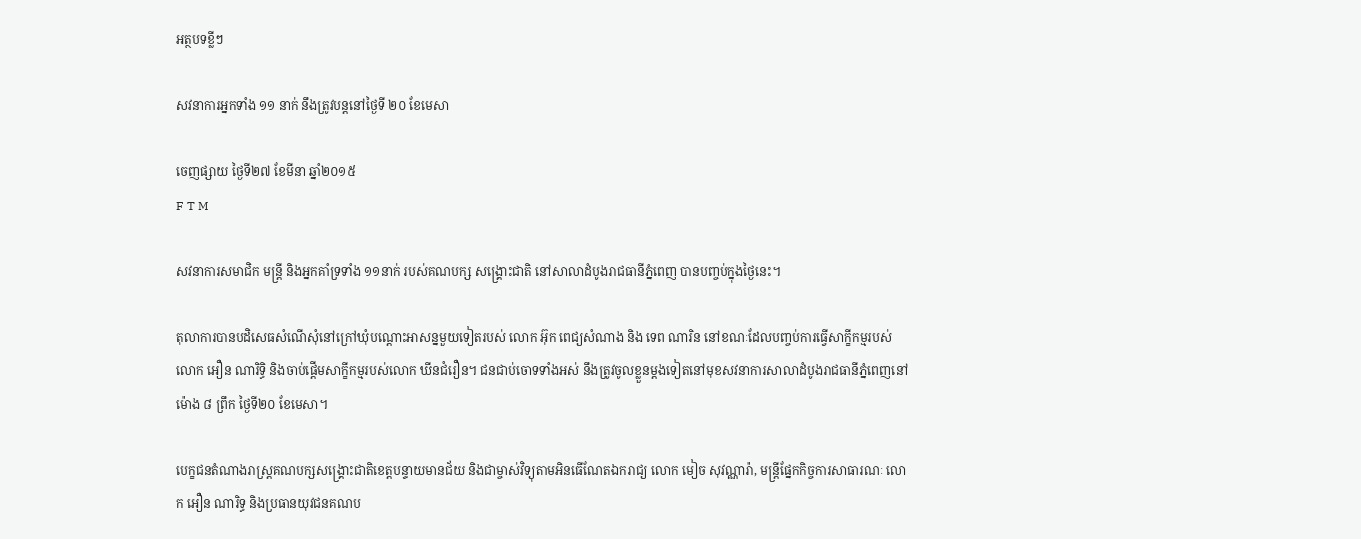អត្ថបទខ្លីៗ

សវនាការអ្នកទាំង ១១ នាក់ នឹងត្រូវបន្តនៅថ្ងៃទី ២០ ខែមេសា

ចេញផ្សាយ ថ្ងៃទី២៧ ខែមីនា ឆ្នាំ២០១៥
F T M

សវនាការសមាជិក មន្ត្រី និងអ្នកគាំទ្រទាំង ១១នាក់ របស់គណបក្ស សង្គ្រោះជាតិ នៅសាលាដំបូងរាជធានីភ្នំពេញ បានបញ្ចប់ក្នុងថ្ងៃនេះ។

តុលាការបានបដិសេធសំណើសុំនៅក្រៅឃុំបណ្តោះអាសន្នមួយទៀតរបស់ លោក អ៊ុក ពេជ្យសំណាង និង ទេព ណារិន នៅខណៈដែលបញ្ចប់ការធ្វើសាក្ខីកម្មរបស់លោក អឿន ណារិទ្ធិ និងចាប់ផ្តើមសាក្ខីកម្មរបស់លោក ឃីនជំរឿន។ ជនជាប់ចោទទាំងអស់ នឹងត្រូវចូលខ្លួនម្តងទៀតនៅមុខសវនាការសាលាដំបូងរាជធានីភ្នំពេញនៅ ម៉ោង ៨ ព្រឹក ថ្ងៃទី២០ ខែមេសា។

បេក្ខជនតំណាងរាស្ត្រគណបក្សសង្គ្រោះជាតិខេត្តបន្ទាយមានជ័យ និងជាម្ចាស់វិទ្យុតាមអិនធើណែតឯករាជ្យ លោក មៀច សុវណ្ណារ៉ា, មន្ត្រីផ្នែកកិច្ចការសាធារណៈ លោក អឿន ណារិទ្ធ និងប្រធានយុវជនគណប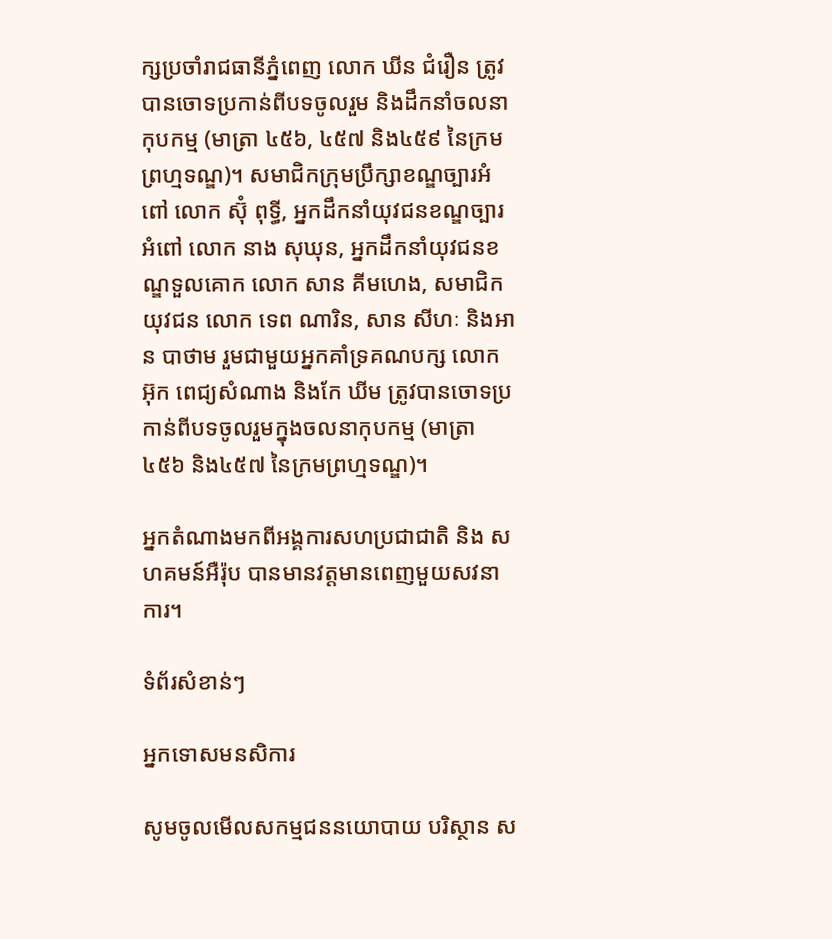ក្សប្រចាំរាជធានីភ្នំពេញ លោក ឃីន ជំរឿន ត្រូវបានចោទប្រកាន់ពីបទចូលរួម និងដឹកនាំចលនាកុបកម្ម (មាត្រា ៤៥៦, ៤៥៧ និង៤៥៩ នៃក្រមព្រហ្មទណ្ឌ)។ សមាជិកក្រុមប្រឹក្សាខណ្ឌច្បារអំពៅ លោក ស៊ុំ ពុទ្ធី, អ្នកដឹកនាំយុវជនខណ្ឌច្បារអំពៅ លោក នាង សុឃុន, អ្នកដឹកនាំយុវជនខណ្ឌទួលគោក លោក សាន គីមហេង, សមាជិកយុវជន លោក ទេព ណារិន, សាន សីហៈ និងអាន បាថាម រួមជាមួយអ្នកគាំទ្រគណបក្ស លោក អ៊ុក ពេជ្យសំណាង និងកែ ឃីម ត្រូវបានចោទប្រកាន់ពីបទចូលរួមក្នុងចលនាកុបកម្ម (មាត្រា ៤៥៦ និង៤៥៧ នៃក្រមព្រហ្មទណ្ឌ)។

អ្នកតំណាងមកពីអង្គការសហប្រជាជាតិ និង សហគមន៍អឺរ៉ុប បានមានវត្តមានពេញមួយសវនាការ។

ទំព័រសំខាន់ៗ

អ្នកទោសមនសិការ

សូមចូលមើលសកម្មជននយោបាយ បរិស្ថាន ស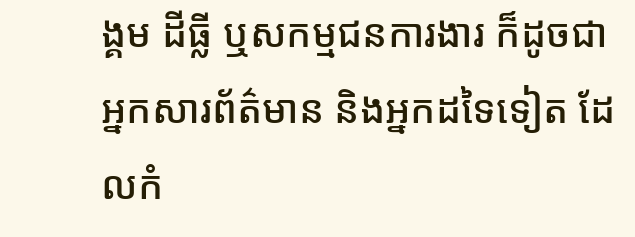ង្គម ដីធ្លី ឬសកម្មជនការងារ ក៏ដូចជាអ្នកសារព័ត៌មាន និងអ្នកដទៃទៀត ដែលកំ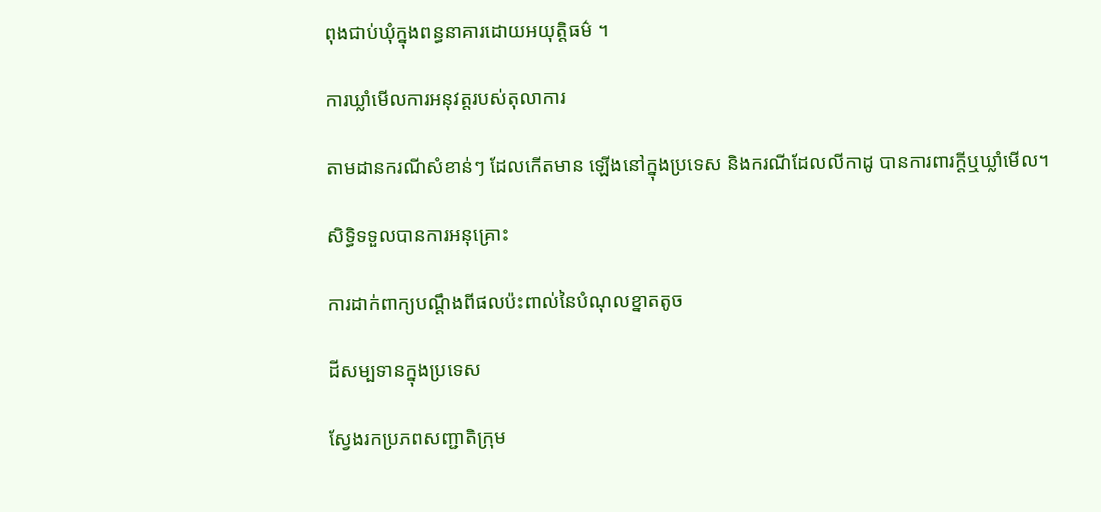ពុងជាប់ឃុំក្នុងពន្ធនាគារដោយអយុត្តិធម៌ ។

ការឃ្លាំមើលការអនុវត្តរបស់តុលាការ

តាមដានករណីសំខាន់ៗ ដែលកើតមាន ឡើងនៅក្នុងប្រទេស និងករណីដែលលីកាដូ បានការពារក្ដីឬឃ្លាំមើល។

សិទ្ធិទទួលបានការអនុគ្រោះ

ការដាក់ពាក្យបណ្ដឹងពីផលប៉ះពាល់នៃបំណុលខ្នាតតូច

ដីសម្បទានក្នុងប្រទេស

ស្វែងរកប្រភពសញ្ជាតិក្រុម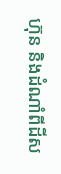ហ៊ុន និងដំណាំពីដីស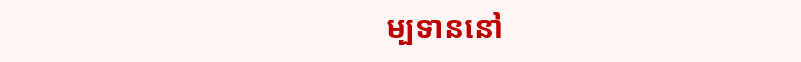ម្បទាននៅ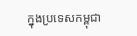ក្នុងប្រទេសកម្ពុជា